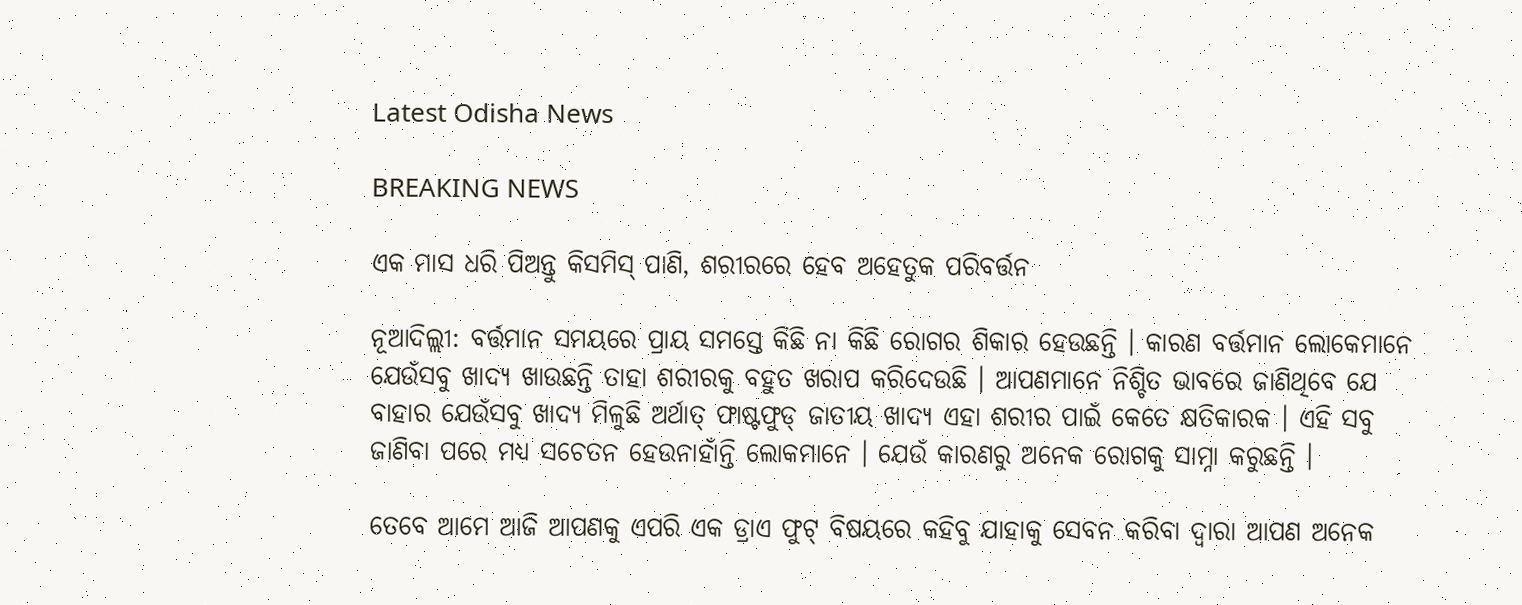Latest Odisha News

BREAKING NEWS

ଏକ ମାସ ଧରି ପିଅନ୍ତୁ କିସମିସ୍ ପାଣି, ଶରୀରରେ ହେବ ଅହେତୁକ ପରିବର୍ତ୍ତନ

ନୂଆଦିଲ୍ଲୀ: ବର୍ତ୍ତମାନ ସମୟରେ ପ୍ରାୟ ସମସ୍ତେ କିଛି ନା କିଛି ରୋଗର ଶିକାର ହେଉଛନ୍ତି । କାରଣ ବର୍ତ୍ତମାନ ଲୋକେମାନେ ଯେଉଁସବୁ ଖାଦ୍ୟ ଖାଉଛନ୍ତି ତାହା ଶରୀରକୁ ବହୁତ ଖରାପ କରିଦେଉଛି । ଆପଣମାନେ ନିଶ୍ଚିତ ଭାବରେ ଜାଣିଥିବେ ଯେ ବାହାର ଯେଉଁସବୁ ଖାଦ୍ୟ ମିଳୁଛି ଅର୍ଥାତ୍ ଫାଷ୍ଟଫୁଡ୍ ଜାତୀୟ ଖାଦ୍ୟ ଏହା ଶରୀର ପାଇଁ କେତେ କ୍ଷତିକାରକ । ଏହି ସବୁ ଜାଣିବା ପରେ ମଧ୍ୟ ସଚେତନ ହେଉନାହାଁନ୍ତି ଲୋକମାନେ । ଯେଉଁ କାରଣରୁ ଅନେକ ରୋଗକୁ ସାମ୍ନା କରୁଛନ୍ତି ।

ତେବେ ଆମେ ଆଜି ଆପଣକୁ ଏପରି ଏକ ଡ୍ରାଏ ଫୁଟ୍ ବିଷୟରେ କହିବୁ ଯାହାକୁ ସେବନ କରିବା ଦ୍ବାରା ଆପଣ ଅନେକ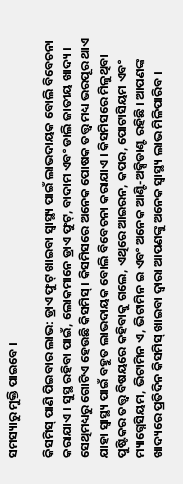ସମସ୍ୟାରୁ ମୁକ୍ତି ପାଇବେ ।

କିସମିସ୍ ପାଣି ପିଇବାର ଲାଭ: ଡ୍ରାଏ ଫୁଟ୍ ଖାଇବା ସ୍ୱାସ୍ଥ୍ୟ ପାଇଁ ଲାଭଦାୟକ ବୋଲି ବିବେଚନା କରାଯାଏ । ସୁସ୍ଥ ରହିବା ପାଇଁ, ଲୋକମାନେ ଡ୍ରାଏ ଫୁଟ୍, ବାଦାମ ଏବଂ ଡାଲି ଜାତୀୟ ଖାଦ୍ୟ । ସେଥିମଧ୍ୟରୁ ଗୋଟିଏ ହେଉଛି କିସମିସ୍ । କିସମିସରେ ଅନେକ ପୋଷକ ତତ୍ତ୍ୱ ମଧ୍ୟ ଭରପୂର ଥାଏ ଯାହା ସ୍ୱାସ୍ଥ୍ୟ ପାଇଁ ବହୁତ ଲାଭଦାୟକ ବୋଲି ବିବେଚନା କରାଯାଏ । କିସମିସରେ ମିଳୁଥିବା ପୁଷ୍ଟିକର ତତ୍ତ୍ୱ ବିଷୟରେ କହିବାକୁ ଗଲେ, ଏଥିରେ ଆଇରନ, କପର, ପୋଟାସିୟମ ଏବଂ ମ୍ୟାଗ୍ନେସିୟମ, ଭିଟାମିନ ଏ, ଭିଟାମିନ ଇ ଏବଂ ଅନେକ ଆଣ୍ଟି-ଅକ୍ସିଡାଣ୍ଟ ରହିଛି । ଆପଣଙ୍କ ଖାଦ୍ୟରେ ପ୍ରତିଦିନ କିସମିସ୍ ଖାଇବା ଦ୍ୱାରା ଆପଣଙ୍କୁ ଅନେକ ସ୍ୱାସ୍ଥ୍ୟ ଲାଭ ମିଳିପାରିବ ।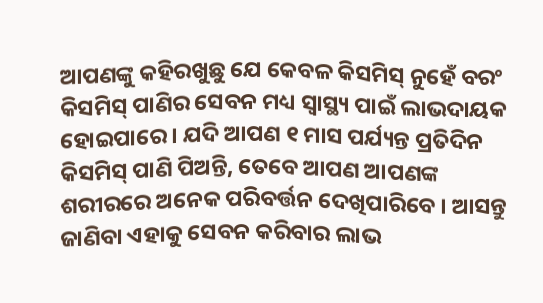ଆପଣଙ୍କୁ କହିରଖୁଛୁ ଯେ କେବଳ କିସମିସ୍ ନୁହେଁ ବରଂ କିସମିସ୍ ପାଣିର ସେବନ ମଧ୍ୟ ସ୍ୱାସ୍ଥ୍ୟ ପାଇଁ ଲାଭଦାୟକ ହୋଇପାରେ । ଯଦି ଆପଣ ୧ ମାସ ପର୍ଯ୍ୟନ୍ତ ପ୍ରତିଦିନ କିସମିସ୍ ପାଣି ପିଅନ୍ତି, ତେବେ ଆପଣ ଆପଣଙ୍କ ଶରୀରରେ ଅନେକ ପରିବର୍ତ୍ତନ ଦେଖିପାରିବେ । ଆସନ୍ତୁ ଜାଣିବା ଏହାକୁ ସେବନ କରିବାର ଲାଭ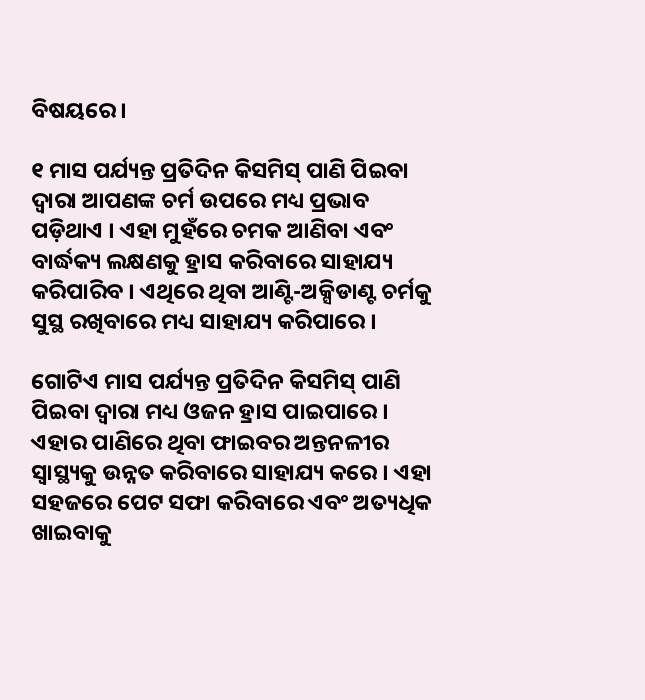ବିଷୟରେ ।

୧ ମାସ ପର୍ଯ୍ୟନ୍ତ ପ୍ରତିଦିନ କିସମିସ୍ ପାଣି ପିଇବା ଦ୍ୱାରା ଆପଣଙ୍କ ଚର୍ମ ଉପରେ ମଧ୍ୟ ପ୍ରଭାବ ପଡ଼ିଥାଏ । ଏହା ମୁହଁରେ ଚମକ ଆଣିବା ଏବଂ ବାର୍ଦ୍ଧକ୍ୟ ଲକ୍ଷଣକୁ ହ୍ରାସ କରିବାରେ ସାହାଯ୍ୟ କରିପାରିବ । ଏଥିରେ ଥିବା ଆଣ୍ଟି-ଅକ୍ସିଡାଣ୍ଟ ଚର୍ମକୁ ସୁସ୍ଥ ରଖିବାରେ ମଧ୍ୟ ସାହାଯ୍ୟ କରିପାରେ ।

ଗୋଟିଏ ମାସ ପର୍ଯ୍ୟନ୍ତ ପ୍ରତିଦିନ କିସମିସ୍ ପାଣି ପିଇବା ଦ୍ୱାରା ମଧ୍ୟ ଓଜନ ହ୍ରାସ ପାଇପାରେ । ଏହାର ପାଣିରେ ଥିବା ଫାଇବର ଅନ୍ତନଳୀର ସ୍ୱାସ୍ଥ୍ୟକୁ ଉନ୍ନତ କରିବାରେ ସାହାଯ୍ୟ କରେ । ଏହା ସହଜରେ ପେଟ ସଫା କରିବାରେ ଏବଂ ଅତ୍ୟଧିକ ଖାଇବାକୁ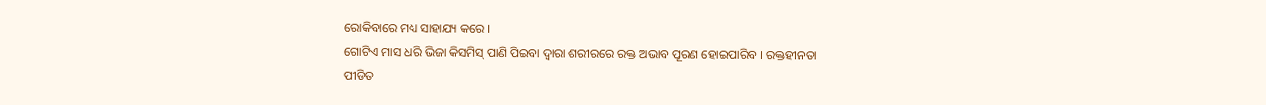ରୋକିବାରେ ମଧ୍ୟ ସାହାଯ୍ୟ କରେ ।
ଗୋଟିଏ ମାସ ଧରି ଭିଜା କିସମିସ୍ ପାଣି ପିଇବା ଦ୍ୱାରା ଶରୀରରେ ରକ୍ତ ଅଭାବ ପୂରଣ ହୋଇପାରିବ । ରକ୍ତହୀନତା ପୀଡିତ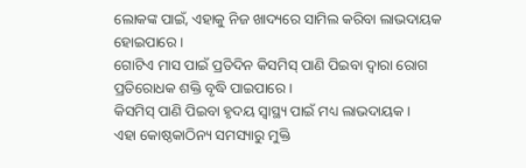ଲୋକଙ୍କ ପାଇଁ, ଏହାକୁ ନିଜ ଖାଦ୍ୟରେ ସାମିଲ କରିବା ଲାଭଦାୟକ ହୋଇପାରେ ।
ଗୋଟିଏ ମାସ ପାଇଁ ପ୍ରତିଦିନ କିସମିସ୍ ପାଣି ପିଇବା ଦ୍ୱାରା ରୋଗ ପ୍ରତିରୋଧକ ଶକ୍ତି ବୃଦ୍ଧି ପାଇପାରେ ।
କିସମିସ୍ ପାଣି ପିଇବା ହୃଦୟ ସ୍ୱାସ୍ଥ୍ୟ ପାଇଁ ମଧ୍ୟ ଲାଭଦାୟକ ।
ଏହା କୋଷ୍ଠକାଠିନ୍ୟ ସମସ୍ୟାରୁ ମୁକ୍ତି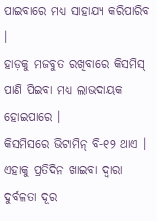ପାଇବାରେ ମଧ୍ୟ ସାହାଯ୍ୟ କରିପାରିବ ।
ହାଡ଼କୁ ମଜବୁତ ରଖିବାରେ କିସମିସ୍ ପାଣି ପିଇବା ମଧ୍ୟ ଲାଭଦାୟକ ହୋଇପାରେ ।
କିସମିସରେ ଭିଟାମିନ୍ ବି-୧୨ ଥାଏ । ଏହାକୁ ପ୍ରତିଦିନ ଖାଇବା ଦ୍ୱାରା ଦୁର୍ବଳତା ଦୂର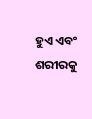ହୁଏ ଏବଂ ଶରୀରକୁ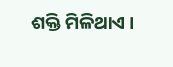ଶକ୍ତି ମିଳିଥାଏ ।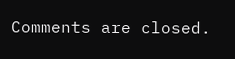Comments are closed.